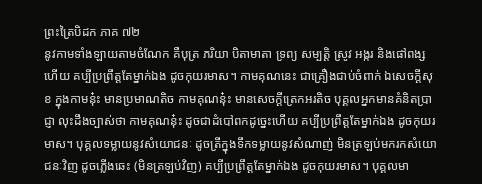ព្រះត្រៃបិដក ភាគ ៧២
នូវកាមទាំងឡាយតាមចំណែក គឺបុត្រ ភរិយា បិតាមាតា ទ្រព្យ សម្បត្តិ ស្រូវ អង្ករ និងផៅពង្សហើយ គប្បីប្រព្រឹត្តតែម្នាក់ឯង ដូចកុយរមាស។ កាមគុណនេះ ជាគ្រឿងជាប់ចំពាក់ ឯសេចក្តីសុខ ក្នុងកាមនុ៎ះ មានប្រមាណតិច កាមគុណនុ៎ះ មានសេចក្តីត្រេកអរតិច បុគ្គលអ្នកមានគំនិតប្រាជ្ញា លុះដឹងច្បាស់ថា កាមគុណនុ៎ះ ដូចជាដំបៅពកដូច្នេះហើយ គប្បីប្រព្រឹត្តតែម្នាក់ឯង ដូចកុយរមាស។ បុគ្គលទម្លាយនូវសំយោជនៈ ដូចត្រីក្នុងទឹកទម្លាយនូវសំណាញ់ មិនត្រឡប់មករកសំយោជនៈវិញ ដូចភ្លើងឆេះ (មិនត្រឡប់វិញ) គប្បីប្រព្រឹត្តតែម្នាក់ឯង ដូចកុយរមាស។ បុគ្គលមា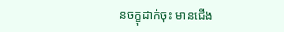នចក្ខុដាក់ចុះ មានជើង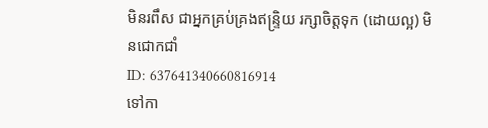មិនរពឹស ជាអ្នកគ្រប់គ្រងឥន្រ្ទិយ រក្សាចិត្តទុក (ដោយល្អ) មិនជោកជាំ
ID: 637641340660816914
ទៅកា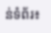ន់ទំព័រ៖